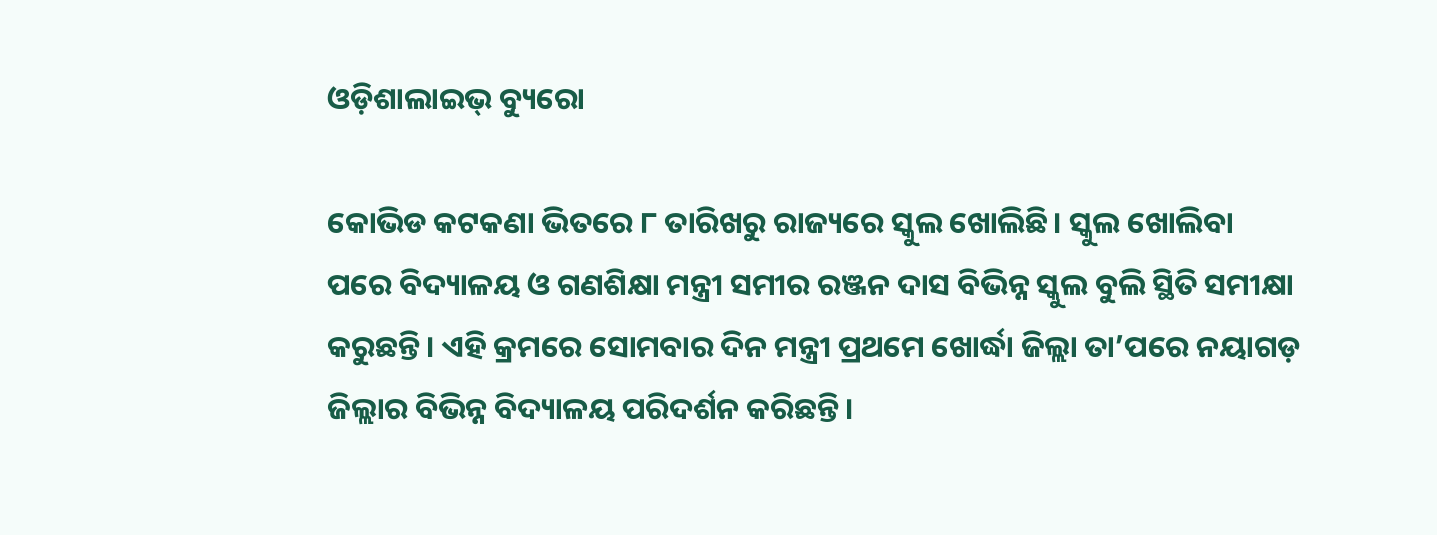ଓଡ଼ିଶାଲାଇଭ୍‌ ବ୍ୟୁରୋ

କୋଭିଡ କଟକଣା ଭିତରେ ୮ ତାରିଖରୁ ରାଜ୍ୟରେ ସ୍କୁଲ ଖୋଲିଛି। ସ୍କୁଲ ଖୋଲିବା ପରେ ବିଦ୍ୟାଳୟ ଓ ଗଣଶିକ୍ଷା ମନ୍ତ୍ରୀ ସମୀର ରଞ୍ଜନ ଦାସ ବିଭିନ୍ନ ସ୍କୁଲ ବୁଲି ସ୍ଥିତି ସମୀକ୍ଷା କରୁଛନ୍ତି। ଏହି କ୍ରମରେ ସୋମବାର ଦିନ ମନ୍ତ୍ରୀ ପ୍ରଥମେ ଖୋର୍ଦ୍ଧା ଜିଲ୍ଲା ତା’ପରେ ନୟାଗଡ଼ ଜିଲ୍ଲାର ବିଭିନ୍ନ ବିଦ୍ୟାଳୟ ପରିଦର୍ଶନ କରିଛନ୍ତି।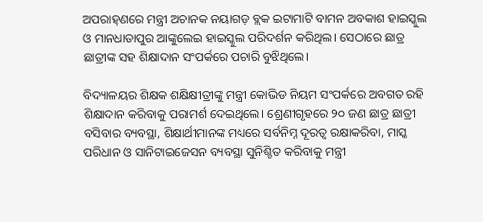ଅପରାହ୍‌ଣରେ ମନ୍ତ୍ରୀ ଅଚାନକ ନୟାଗଡ଼ ବ୍ଲକ ଇଟାମାଟି ବାମନ ଅବକାଶ ହାଇସ୍କୁଲ ଓ ମାନଧାତାପୁର ଆଙ୍କୁଲେଇ ହାଇସ୍କୁଲ ପରିଦର୍ଶନ କରିଥିଲ। ସେଠାରେ ଛାତ୍ର ଛାତ୍ରୀଙ୍କ ସହ ଶିକ୍ଷାଦାନ ସଂପର୍କରେ ପଚାରି ବୁଝିଥିଲେ।

ବିଦ୍ୟାଳୟର ଶିକ୍ଷକ ଶକ୍ଷିକ୍ଷୀତ୍ରୀଙ୍କୁ ମନ୍ତ୍ରୀ କୋଭିଡ ନିୟମ ସଂପର୍କରେ ଅବଗତ ରହି ଶିକ୍ଷାଦାନ କରିବାକୁ ପରାମର୍ଶ ଦେଇଥିଲେ। ଶ୍ରେଣୀଗୃହରେ ୨୦ ଜଣ ଛାତ୍ର ଛାତ୍ରୀ ବସିବାର ବ୍ୟବସ୍ଥା, ଶିକ୍ଷାର୍ଥୀମାନଙ୍କ ମଧ୍ୟରେ ସର୍ବନିମ୍ନ ଦୂରତ୍ୱ ରକ୍ଷାକରିବା, ମାସ୍କ ପରିଧାନ ଓ ସାନିଟାଇଜେସନ ବ୍ୟବସ୍ଥା ସୁନିଶ୍ଚିତ କରିବାକୁ ମନ୍ତ୍ରୀ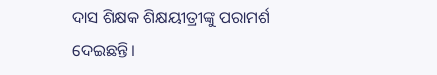ଦାସ ଶିକ୍ଷକ ଶିକ୍ଷୟୀତ୍ରୀଙ୍କୁ ପରାମର୍ଶ ଦେଇଛନ୍ତି।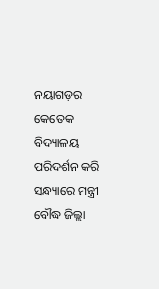ନୟାଗଡ଼ର କେତେକ ବିଦ୍ୟାଳୟ ପରିଦର୍ଶନ କରି ସନ୍ଧ୍ୟାରେ ମନ୍ତ୍ରୀ ବୌଦ୍ଧ ଜିଲ୍ଲା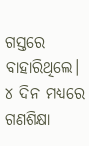ଗସ୍ତରେ ବାହାରିଥିଲେ। ୪ ଦିନ ମଧ୍ୟରେ ଗଣଶିକ୍ଷା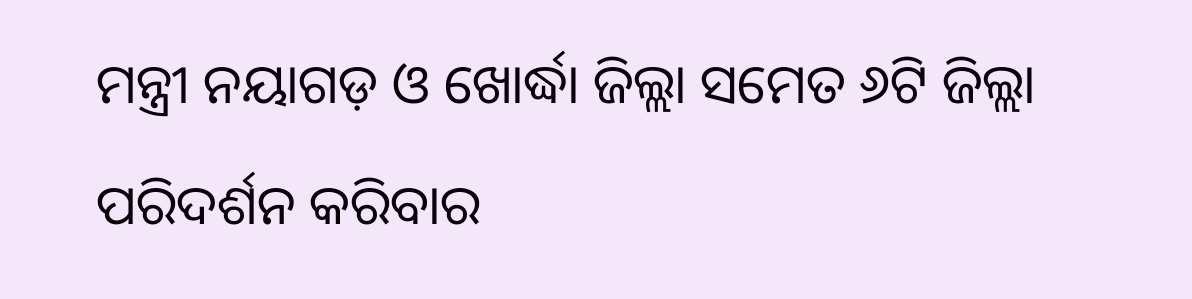ମନ୍ତ୍ରୀ ନୟାଗଡ଼ ଓ ଖୋର୍ଦ୍ଧା ଜିଲ୍ଲା ସମେତ ୬ଟି ଜିଲ୍ଲା ପରିଦର୍ଶନ କରିବାର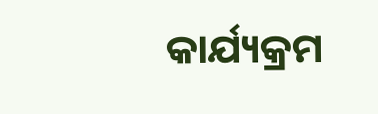କାର୍ଯ୍ୟକ୍ରମ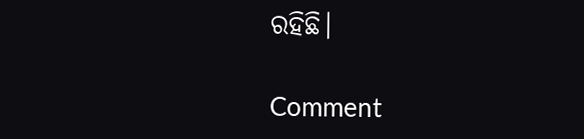ରହିଛି।

Comment